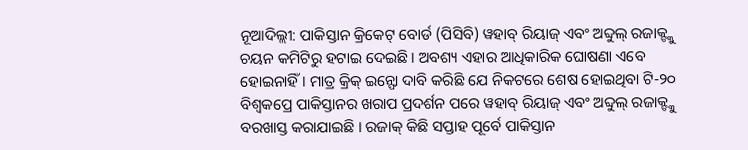ନୂଆଦିଲ୍ଲୀ: ପାକିସ୍ତାନ କ୍ରିକେଟ୍ ବୋର୍ଡ (ପିସିବି) ୱହାବ୍ ରିୟାଜ୍ ଏବଂ ଅବ୍ଦୁଲ୍ ରଜାକ୍ଙ୍କୁ ଚୟନ କମିଟିରୁ ହଟାଇ ଦେଇଛି । ଅବଶ୍ୟ ଏହାର ଆଧିକାରିକ ଘୋଷଣା ଏବେ ହୋଇନାହିଁ । ମାତ୍ର କ୍ରିକ୍ ଇନ୍ଫୋ ଦାବି କରିଛି ଯେ ନିକଟରେ ଶେଷ ହୋଇଥିବା ଟି-୨୦ ବିଶ୍ୱକପ୍ରେ ପାକିସ୍ତାନର ଖରାପ ପ୍ରଦର୍ଶନ ପରେ ୱହାବ୍ ରିୟାଜ୍ ଏବଂ ଅବ୍ଦୁଲ୍ ରଜାକ୍ଙ୍କୁ ବରଖାସ୍ତ କରାଯାଇଛି । ରଜାକ୍ କିଛି ସପ୍ତାହ ପୂର୍ବେ ପାକିସ୍ତାନ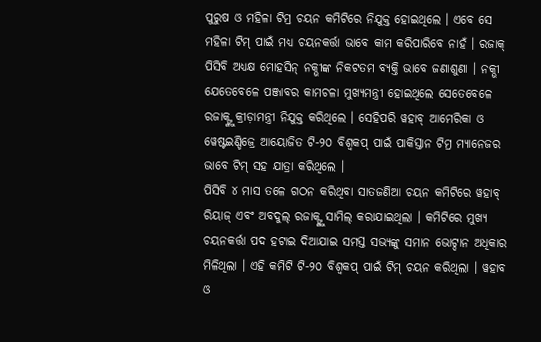ପୁରୁଷ ଓ ମହିଳା ଟିମ୍ର ଚୟନ କମିଟିରେ ନିଯୁକ୍ତ ହୋଇଥିଲେ । ଏବେ ସେ ମହିଳା ଟିମ୍ ପାଇଁ ମଧ୍ୟ ଚୟନକର୍ତ୍ତା ଭାବେ କାମ କରିପାରିବେ ନାହଁ । ରଜାକ୍ ପିସିବି ଅଧ୍ୟକ୍ଷ ମୋହସିନ୍ ନକ୍ଭୀଙ୍କ ନିକଟତମ ବ୍ୟକ୍ତି ଭାବେ ଜଣାଶୁଣା । ନକ୍ଭୀ ଯେତେବେଳେ ପଞ୍ଜାବର କାମଚଳା ମୁଖ୍ୟମନ୍ତ୍ରୀ ହୋଇଥିଲେ ସେତେବେଳେ ରଜାକ୍ଙ୍କୁ କ୍ରୀଡ଼ାମନ୍ତ୍ରୀ ନିଯୁକ୍ତ କରିଥିଲେ । ସେହିପରି ୱହାବ୍ ଆମେରିକା ଓ ୱେଷ୍ଟଇଣ୍ଡିଜ୍ରେ ଆୟୋଜିତ ଟି-୨୦ ବିଶ୍ୱକପ୍ ପାଇଁ ପାକିସ୍ତାନ ଟିମ୍ର ମ୍ୟାନେଜର ଭାବେ ଟିମ୍ ସହ ଯାତ୍ରା କରିଥିଲେ ।
ପିସିବି ୪ ମାସ ତଳେ ଗଠନ କରିଥିବା ସାତଜଣିଆ ଚୟନ କମିଟିରେ ୱହାବ୍ ରିୟାଜ୍ ଏବଂ ଅବଦୁଲ୍ ରଜାକ୍ଙ୍କୁ ସାମିଲ୍ କରାଯାଇଥିଲା । କମିଟିରେ ମୁଖ୍ୟ ଚୟନକର୍ତ୍ତା ପଦ ହଟାଇ ଦିଆଯାଇ ସମସ୍ତ ସଭ୍ୟଙ୍କୁ ସମାନ ଭୋଟ୍ଦାନ ଅଧିକାର ମିଳିଥିଲା । ଏହି କମିଟି ଟି-୨୦ ବିଶ୍ୱକପ୍ ପାଇଁ ଟିମ୍ ଚୟନ କରିଥିଲା । ୱହାବ ଓ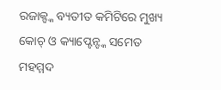ରଜାକ୍ଙ୍କ ବ୍ୟତୀତ କମିଟିରେ ମୁଖ୍ୟ କୋଚ୍ ଓ କ୍ୟାପ୍ଟେନ୍ଙ୍କ ସମେତ ମହମ୍ମଦ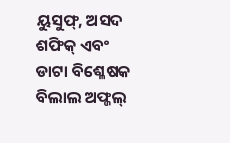ୟୁସୁଫ୍, ଅସଦ ଶଫିକ୍ ଏବଂ ଡାଟା ବିଶ୍ଳେଷକ ବିଲାଲ ଅଫ୍ଜଲ୍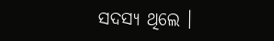ସଦସ୍ୟ ଥିଲେ ।